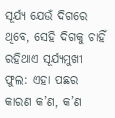ସୂର୍ଯ୍ୟ ଯେଉଁ ଦିଗରେ ଥିବେ, ସେହି ଦିଗକୁ ଚାହିଁ ରହିଥାଏ ସୂର୍ଯ୍ୟମୁଖୀ ଫୁଲ: ଏହା ପଛର କାରଣ କ’ଣ, କ’ଣ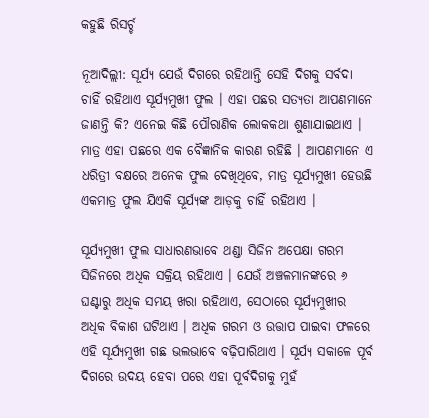କହୁଛି ରିସର୍ଚ୍ଚ

ନୂଆଦିଲ୍ଲୀ: ସୂର୍ଯ୍ୟ ଯେଉଁ ଦିଗରେ ରହିଥାନ୍ତି ସେହି ଦିଗକୁ ସର୍ବଦା ଚାହିଁ ରହିଥାଏ ସୂର୍ଯ୍ୟମୁଖୀ ଫୁଲ । ଏହା ପଛର ସତ୍ୟତା ଆପଣମାନେ ଜାଣନ୍ତି କି? ଏନେଇ କିଛି ପୌରାଣିକ ଲୋକକଥା ଶୁଣାଯାଇଥାଏ । ମାତ୍ର ଏହା ପଛରେ ଏକ ବୈଜ୍ଞାନିକ କାରଣ ରହିଛି । ଆପଣମାନେ ଏ ଧରିତ୍ରୀ ବକ୍ଷରେ ଅନେକ ଫୁଲ ଦେଖିଥିବେ, ମାତ୍ର ସୂର୍ଯ୍ୟମୁଖୀ ହେଉଛି ଏକମାତ୍ର ଫୁଲ ଯିଏକି ସୂର୍ଯ୍ୟଙ୍କ ଆଡ଼କୁ ଚାହିଁ ରହିଥାଏ ।

ସୂର୍ଯ୍ୟମୁଖୀ ଫୁଲ ସାଧାରଣଭାବେ ଥଣ୍ଡା ସିଜିନ ଅପେକ୍ଷା ଗରମ ସିଜିନରେ ଅଧିକ ସକ୍ରିୟ ରହିଥାଏ । ଯେଉଁ ଅଞ୍ଚଳମାନଙ୍କରେ ୬ ଘଣ୍ଟାରୁ ଅଧିକ ସମୟ ଖରା ରହିଥାଏ, ସେଠାରେ ସୂର୍ଯ୍ୟମୁଖୀର ଅଧିକ ବିକାଶ ଘଟିଥାଏ । ଅଧିକ ଗରମ ଓ ଉତ୍ତାପ ପାଇବା ଫଳରେ ଏହି ସୂର୍ଯ୍ୟମୁଖୀ ଗଛ ଭଲଭାବେ ବଢ଼ିପାରିଥାଏ । ସୂର୍ଯ୍ୟ ସକାଳେ ପୂର୍ବ ଦିଗରେ ଉଦୟ ହେବା ପରେ ଏହା ପୂର୍ବଦିଗକୁ ମୁହଁ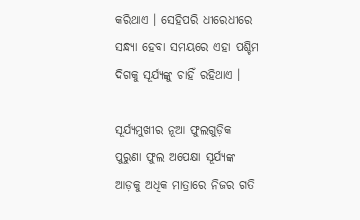କରିଥାଏ । ସେହିପରି ଧୀରେଧୀରେ ସନ୍ଧ୍ୟା ହେବା ସମୟରେ ଏହା ପଶ୍ଚିମ ଦିଗକୁ ସୂର୍ଯ୍ୟଙ୍କୁ ଚାହିଁ ରହିଥାଏ ।

ସୂର୍ଯ୍ୟମୁଖୀର ନୂଆ ଫୁଲଗୁଡ଼ିକ ପୁରୁଣା ଫୁଲ ଅପେକ୍ଷା ସୂର୍ଯ୍ୟଙ୍କ ଆଡ଼କୁ ଅଧିକ ମାତ୍ରାରେ ନିଜର ଗତି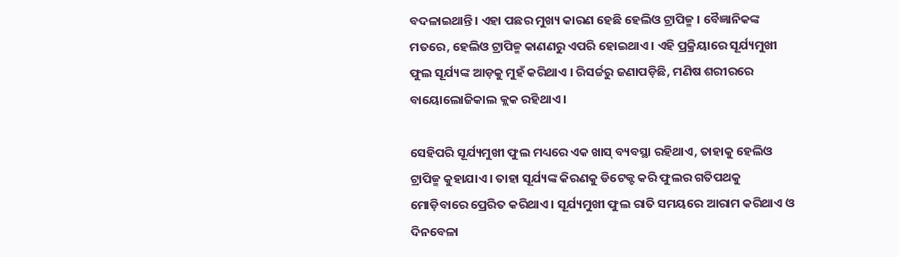ବଦଳାଇଥାନ୍ତି । ଏହା ପଛର ମୁଖ୍ୟ କାରଣ ହେଛି ହେଲିଓ ଟ୍ରାପିଜ୍ମ । ବୈଜ୍ଞାନିକଙ୍କ ମତରେ, ହେଲିଓ ଟ୍ରାପିଜ୍ମ କାଣଣରୁ ଏପରି ହୋଇଥାଏ । ଏହି ପ୍ରକ୍ରିୟାରେ ସୂର୍ଯ୍ୟମୁଖୀ ଫୁଲ ସୂର୍ଯ୍ୟଙ୍କ ଆଡ଼କୁ ମୁହଁ କରିଥାଏ । ରିସର୍ଚ୍ଚରୁ ଜଣାପଡ଼ିଛି, ମଣିଷ ଶରୀରରେ ବାୟୋଲୋଜିକାଲ କ୍ଲକ ରହିଥାଏ ।

ସେହିପରି ସୂର୍ଯ୍ୟମୁଖୀ ଫୁଲ ମଧ୍ୟରେ ଏକ ଖାସ୍ ବ୍ୟବସ୍ଥା ରହିଥାଏ, ତାହାକୁ ହେଲିଓ ଟ୍ରାପିଜ୍ମ କୁହାଯାଏ । ତାହା ସୂର୍ଯ୍ୟଙ୍କ କିରଣକୁ ଡିଟେକ୍ଟ କରି ଫୁଲର ଗତିପଥକୁ ମୋଡ଼ିବାରେ ପ୍ରେରିତ କରିଥାଏ । ସୂର୍ଯ୍ୟମୁଖୀ ଫୁଲ ରାତି ସମୟରେ ଆରାମ କରିଥାଏ ଓ ଦିନବେଳା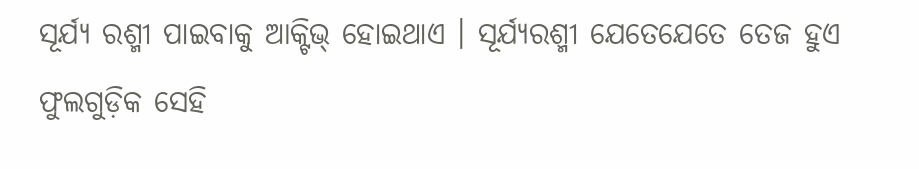ସୂର୍ଯ୍ୟ ରଶ୍ମୀ ପାଇବାକୁ ଆକ୍ଟିଭ୍ ହୋଇଥାଏ । ସୂର୍ଯ୍ୟରଶ୍ମୀ ଯେତେଯେତେ ତେଜ ହୁଏ ଫୁଲଗୁଡ଼ିକ ସେହି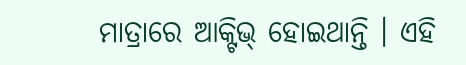ମାତ୍ରାରେ ଆକ୍ଟିଭ୍ ହୋଇଥାନ୍ତି । ଏହି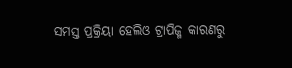ସମସ୍ତ ପ୍ରକ୍ରିୟା ହେଲିଓ ଟ୍ରାପିଜ୍ମ କାରଣରୁ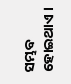ସମ୍ଭବ ହୋଇଥାଏ ।